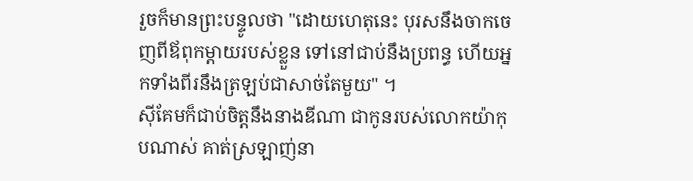រួចក៏មានព្រះបន្ទូលថា "ដោយហេតុនេះ បុរសនឹងចាកចេញពីឪពុកម្តាយរបស់ខ្លួន ទៅនៅជាប់នឹងប្រពន្ធ ហើយអ្នកទាំងពីរនឹងត្រឡប់ជាសាច់តែមួយ" ។
ស៊ីគែមក៏ជាប់ចិត្តនឹងនាងឌីណា ជាកូនរបស់លោកយ៉ាកុបណាស់ គាត់ស្រឡាញ់នា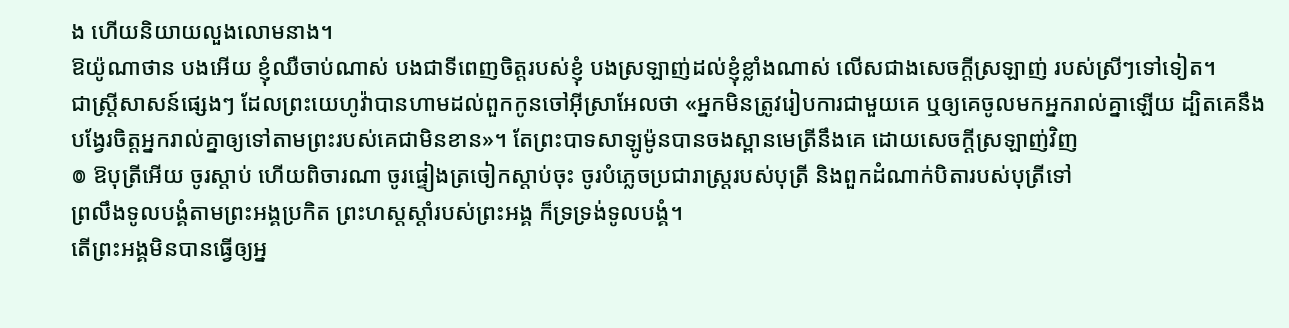ង ហើយនិយាយលួងលោមនាង។
ឱយ៉ូណាថាន បងអើយ ខ្ញុំឈឺចាប់ណាស់ បងជាទីពេញចិត្តរបស់ខ្ញុំ បងស្រឡាញ់ដល់ខ្ញុំខ្លាំងណាស់ លើសជាងសេចក្ដីស្រឡាញ់ របស់ស្រីៗទៅទៀត។
ជាស្ត្រីសាសន៍ផ្សេងៗ ដែលព្រះយេហូវ៉ាបានហាមដល់ពួកកូនចៅអ៊ីស្រាអែលថា «អ្នកមិនត្រូវរៀបការជាមួយគេ ឬឲ្យគេចូលមកអ្នករាល់គ្នាឡើយ ដ្បិតគេនឹងបង្វែរចិត្តអ្នករាល់គ្នាឲ្យទៅតាមព្រះរបស់គេជាមិនខាន»។ តែព្រះបាទសាឡូម៉ូនបានចងស្ពានមេត្រីនឹងគេ ដោយសេចក្ដីស្រឡាញ់វិញ
៙ ឱបុត្រីអើយ ចូរស្តាប់ ហើយពិចារណា ចូរផ្ទៀងត្រចៀកស្តាប់ចុះ ចូរបំភ្លេចប្រជារាស្ត្ររបស់បុត្រី និងពួកដំណាក់បិតារបស់បុត្រីទៅ
ព្រលឹងទូលបង្គំតាមព្រះអង្គប្រកិត ព្រះហស្តស្តាំរបស់ព្រះអង្គ ក៏ទ្រទ្រង់ទូលបង្គំ។
តើព្រះអង្គមិនបានធ្វើឲ្យអ្ន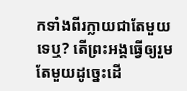កទាំងពីរក្លាយជាតែមួយទេឬ? តើព្រះអង្គធ្វើឲ្យរួមតែមួយដូច្នេះដើ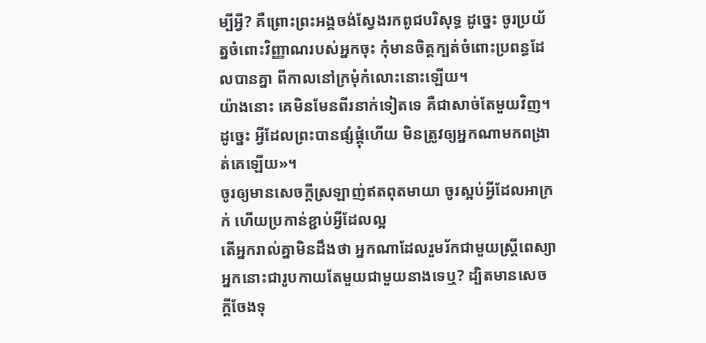ម្បីអ្វី? គឺព្រោះព្រះអង្គចង់ស្វែងរកពូជបរិសុទ្ធ ដូច្នេះ ចូរប្រយ័ត្នចំពោះវិញ្ញាណរបស់អ្នកចុះ កុំមានចិត្តក្បត់ចំពោះប្រពន្ធដែលបានគ្នា ពីកាលនៅក្រមុំកំលោះនោះឡើយ។
យ៉ាងនោះ គេមិនមែនពីរនាក់ទៀតទេ គឺជាសាច់តែមួយវិញ។ ដូច្នេះ អ្វីដែលព្រះបានផ្សំផ្គុំហើយ មិនត្រូវឲ្យអ្នកណាមកពង្រាត់គេឡើយ»។
ចូរឲ្យមានសេចក្តីស្រឡាញ់ឥតពុតមាយា ចូរស្អប់អ្វីដែលអាក្រក់ ហើយប្រកាន់ខ្ជាប់អ្វីដែលល្អ
តើអ្នករាល់គ្នាមិនដឹងថា អ្នកណាដែលរួមរ័កជាមួយស្ត្រីពេស្យា អ្នកនោះជារូបកាយតែមួយជាមួយនាងទេឬ? ដ្បិតមានសេចក្ដីចែងទុ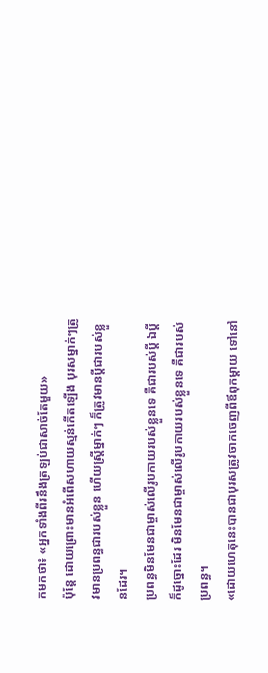កមកថា៖ «អ្នកទាំងពីរនឹងត្រឡប់ជាសាច់តែមួយ»
ប៉ុន្ដែ ដោយព្រោះមានអំពើសហាយស្មន់កើតឡើង បុរសម្នាក់ៗត្រូវមានប្រពន្ធជារបស់ខ្លួន ហើយស្រី្តម្នាក់ៗ ក៏ត្រូវមានប្តីជារបស់ខ្លួនដែរ។
ប្រពន្ធមិនមែនជាម្ចាស់លើរូបកាយរបស់ខ្លួនទេ គឺជារបស់ប្តី ឯប្តីក៏ដូច្នោះដែរ មិនមែនជាម្ចាស់លើរូបកាយរបស់ខ្លួនទេ គឺជារបស់ប្រពន្ធ។
«ដោយហេតុនេះបានជាបុរសត្រូវចាកចេញពីឪពុកម្តាយ ទៅនៅ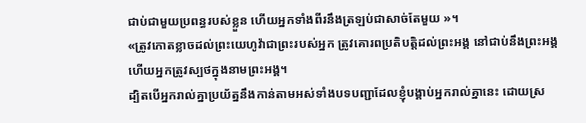ជាប់ជាមួយប្រពន្ធរបស់ខ្លួន ហើយអ្នកទាំងពីរនឹងត្រឡប់ជាសាច់តែមួយ »។
«ត្រូវកោតខ្លាចដល់ព្រះយេហូវ៉ាជាព្រះរបស់អ្នក ត្រូវគោរពប្រតិបត្តិដល់ព្រះអង្គ នៅជាប់នឹងព្រះអង្គ ហើយអ្នកត្រូវស្បថក្នុងនាមព្រះអង្គ។
ដ្បិតបើអ្នករាល់គ្នាប្រយ័ត្ននឹងកាន់តាមអស់ទាំងបទបញ្ជាដែលខ្ញុំបង្គាប់អ្នករាល់គ្នានេះ ដោយស្រ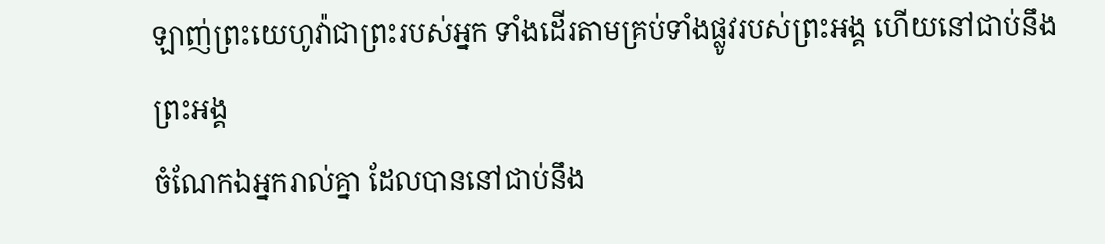ឡាញ់ព្រះយេហូវ៉ាជាព្រះរបស់អ្នក ទាំងដើរតាមគ្រប់ទាំងផ្លូវរបស់ព្រះអង្គ ហើយនៅជាប់នឹងព្រះអង្គ
ចំណែកឯអ្នករាល់គ្នា ដែលបាននៅជាប់នឹង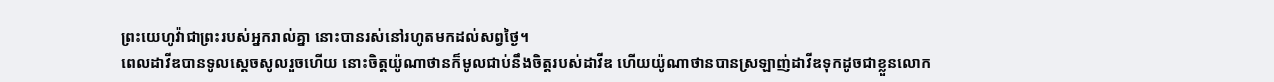ព្រះយេហូវ៉ាជាព្រះរបស់អ្នករាល់គ្នា នោះបានរស់នៅរហូតមកដល់សព្វថ្ងៃ។
ពេលដាវីឌបានទូលស្ដេចសូលរួចហើយ នោះចិត្តយ៉ូណាថានក៏មូលជាប់នឹងចិត្តរបស់ដាវីឌ ហើយយ៉ូណាថានបានស្រឡាញ់ដាវីឌទុកដូចជាខ្លួនលោក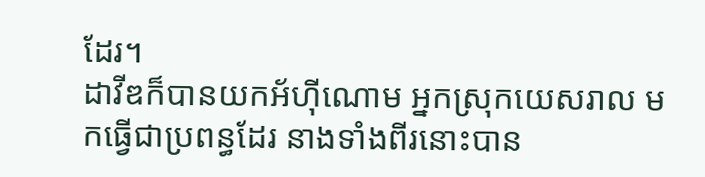ដែរ។
ដាវីឌក៏បានយកអ័ហ៊ីណោម អ្នកស្រុកយេសរាល មកធ្វើជាប្រពន្ធដែរ នាងទាំងពីរនោះបាន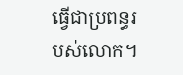ធ្វើជាប្រពន្ធរបស់លោក។